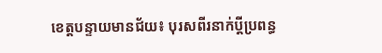ខេត្តបន្ទាយមានជ័យ៖ បុរសពីរនាក់ប្តីប្រពន្ធ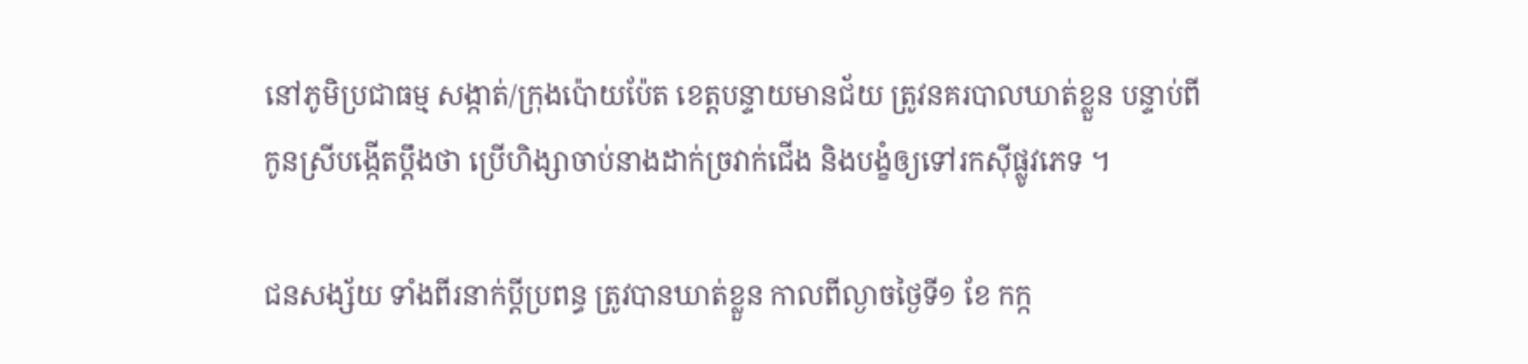នៅភូមិប្រជាធម្ម សង្កាត់/ក្រុងប៉ោយប៉ែត ខេត្តបន្ទាយមានជ័យ ត្រូវនគរបាលឃាត់ខ្លួន បន្ទាប់ពីកូនស្រីបង្កើតប្តឹងថា ប្រើហិង្សាចាប់នាងដាក់ច្រវាក់ជើង និងបង្ខំឲ្យទៅរកស៊ីផ្លូវភេទ ។

ជនសង្ស័យ ទាំងពីរនាក់ប្តីប្រពន្ធ ត្រូវបានឃាត់ខ្លួន កាលពីល្ងាចថ្ងៃទី១ ខែ កក្ក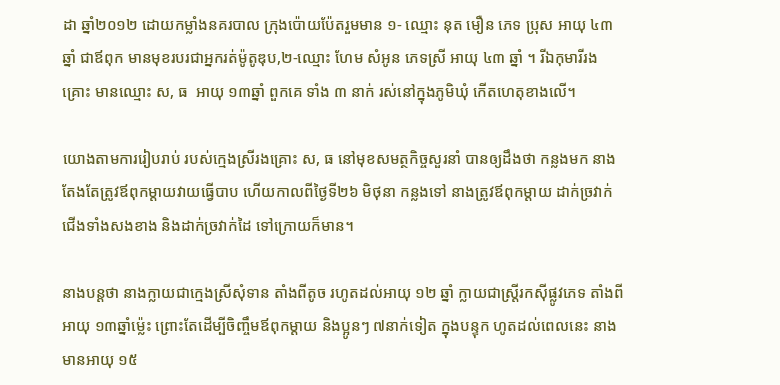ដា ឆ្នាំ២០១២ ដោយកម្លាំងនគរបាល ក្រុងប៉ោយប៉ែតរួមមាន ១- ឈ្មោះ នុត មឿន ភេទ ប្រុស អាយុ ៤៣ ឆ្នាំ ជាឪពុក មានមុខរបរជាអ្នករត់ម៉ូតូឌុប,២-ឈ្មោះ ហែម សំអូន ភេទស្រី អាយុ ៤៣ ឆ្នាំ ។ រីឯកុមារីរងគ្រោះ មានឈ្មោះ ស, ធ  អាយុ ១៣ឆ្នាំ ពួកគេ ទាំង ៣ នាក់ រស់នៅក្នុងភូមិឃុំ កើតហេតុខាងលើ។

យោងតាមការរៀបរាប់ របស់ក្មេងស្រីរងគ្រោះ ស, ធ នៅមុខសមត្ថកិច្ចសួរនាំ បានឲ្យដឹងថា កន្លងមក នាងតែងតែត្រូវឪពុកម្តាយវាយធ្វើបាប ហើយកាលពីថ្ងៃទី២៦ មិថុនា កន្លងទៅ នាងត្រូវឪពុកម្តាយ ដាក់ច្រវាក់ជើងទាំងសងខាង និងដាក់ច្រវាក់ដៃ ទៅក្រោយក៏មាន។

នាងបន្តថា នាងក្លាយជាក្មេងស្រីសុំទាន តាំងពីតូច រហូតដល់អាយុ ១២ ឆ្នាំ ក្លាយជាស្ត្រីរកស៊ីផ្លូវភេទ តាំងពីអាយុ ១៣ឆ្នាំម៉្លេះ ព្រោះតែដើម្បីចិញ្ចឹមឪពុកម្តាយ និងប្អូនៗ ៧នាក់ទៀត ក្នុងបន្ទុក ហូតដល់ពេលនេះ នាងមានអាយុ ១៥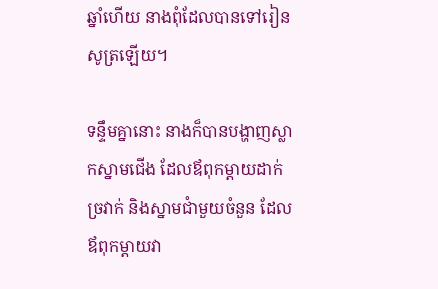ឆ្នាំហើយ នាងពុំដែលបានទៅរៀនសូត្រឡើយ។

ទន្ទឹមគ្នានោះ នាងក៏បានបង្ហាញស្លាកស្នាមជើង ដែលឪពុកម្តាយដាក់ច្រវាក់ និងស្នាមជាំមួយចំនួន ដែលឪពុកម្តាយវា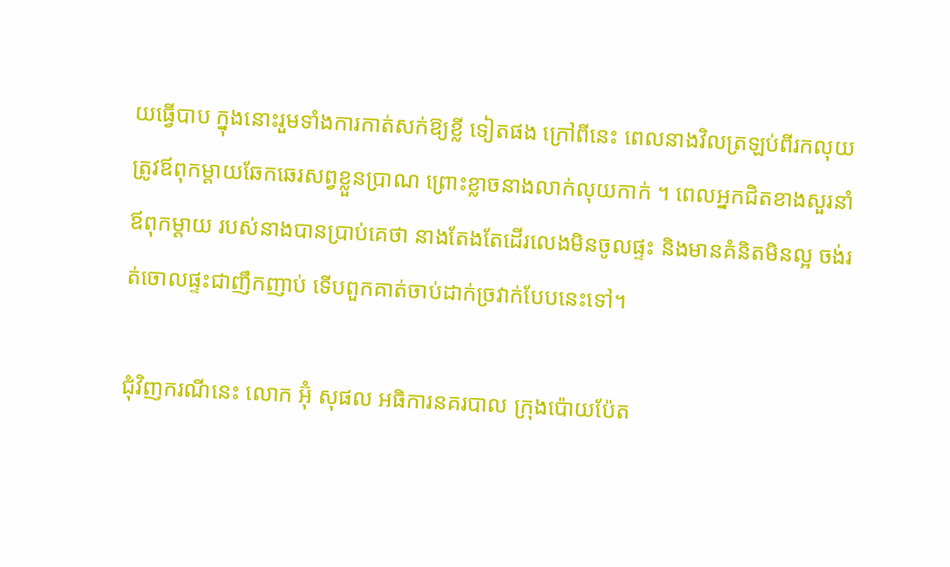យធ្វើបាប ក្នុងនោះរួមទាំងការកាត់សក់ឱ្យខ្លី ទៀតផង ក្រៅពីនេះ ពេលនាងវិលត្រឡប់ពីរកលុយ ត្រូវឪពុកម្តាយឆែកឆេរសព្វខ្លួនប្រាណ ព្រោះខ្លាចនាងលាក់លុយកាក់ ។ ពេលអ្នកជិតខាងសួរនាំ ឪពុកម្តាយ របស់នាងបានប្រាប់គេថា នាងតែងតែដើរលេងមិនចូលផ្ទះ និងមានគំនិតមិនល្អ ចង់រត់ចោលផ្ទះជាញឹកញាប់ ទើបពួកគាត់ចាប់ដាក់ច្រវាក់បែបនេះទៅ។

ជុំវិញករណីនេះ លោក អ៊ុំ សុផល អធិការនគរបាល ក្រុងប៉ោយប៉ែត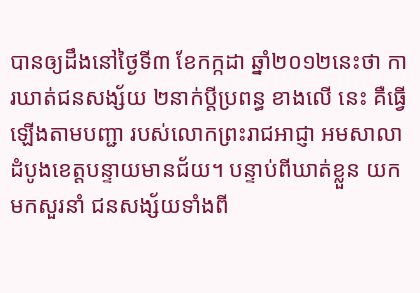បានឲ្យដឹងនៅថ្ងៃទី៣ ខែកក្កដា ឆ្នាំ២០១២នេះថា ការឃាត់ជនសង្ស័យ ២នាក់ប្តីប្រពន្ធ ខាងលើ នេះ គឺធ្វើឡើងតាមបញ្ជា របស់លោកព្រះរាជអាជ្ញា អមសាលាដំបូងខេត្តបន្ទាយមានជ័យ។ បន្ទាប់ពីឃាត់ខ្លួន យកមកសួរនាំ ជនសង្ស័យទាំងពី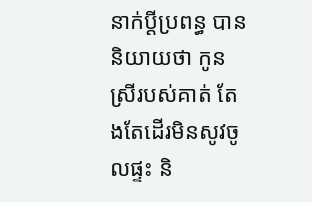នាក់ប្តីប្រពន្ធ បាន និយាយថា កូនស្រីរបស់គាត់ តែងតែដើរមិនសូវចូលផ្ទះ និ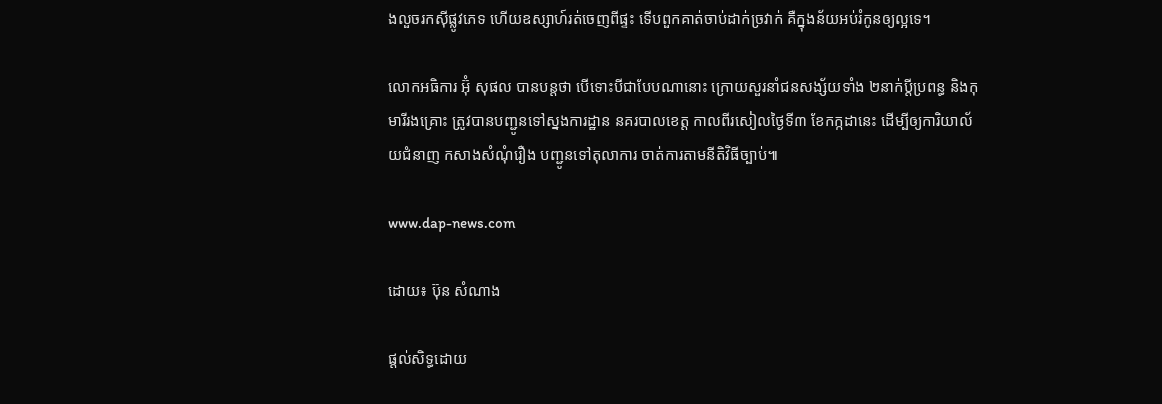ងលួចរកស៊ីផ្លូវភេទ ហើយឧស្សាហ៍រត់ចេញពីផ្ទះ ទើបពួកគាត់ចាប់ដាក់ច្រវាក់ គឺក្នុងន័យអប់រំកូនឲ្យល្អទេ។

លោកអធិការ អ៊ុំ សុផល បានបន្តថា បើទោះបីជាបែបណានោះ ក្រោយសួរនាំជនសង្ស័យទាំង ២នាក់ប្តីប្រពន្ធ និងកុមារីរងគ្រោះ ត្រូវបានបញ្ជូនទៅស្នងការដ្ឋាន នគរបាលខេត្ត កាលពីរសៀលថ្ងៃទី៣ ខែកក្កដានេះ ដើម្បីឲ្យការិយាល័យជំនាញ កសាងសំណុំរឿង បញ្ជូនទៅតុលាការ ចាត់ការតាមនីតិវិធីច្បាប់៕

www.dap-news.com

ដោយ៖ ប៊ុន សំណាង

ផ្តល់សិទ្ធដោយ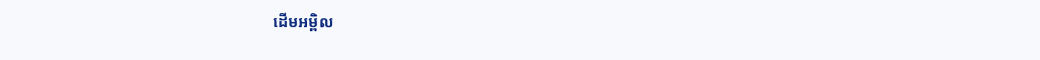ដើមអម្ពិល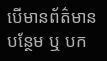បើមានព័ត៌មានបន្ថែម ឬ បក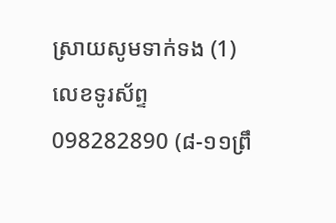ស្រាយសូមទាក់ទង (1) លេខទូរស័ព្ទ 098282890 (៨-១១ព្រឹ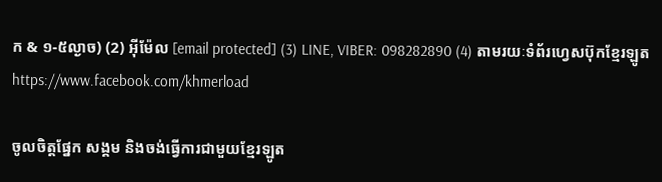ក & ១-៥ល្ងាច) (2) អ៊ីម៉ែល [email protected] (3) LINE, VIBER: 098282890 (4) តាមរយៈទំព័រហ្វេសប៊ុកខ្មែរឡូត https://www.facebook.com/khmerload

ចូលចិត្តផ្នែក សង្គម និងចង់ធ្វើការជាមួយខ្មែរឡូត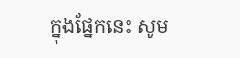ក្នុងផ្នែកនេះ សូម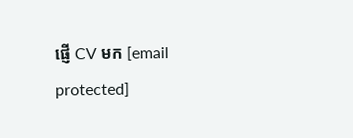ផ្ញើ CV មក [email protected]